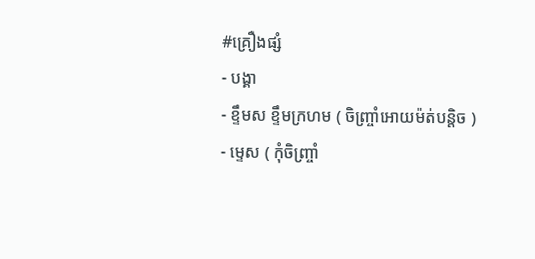#គ្រឿងផ្សំ
- បង្គា
- ខ្ទឹមស ខ្ទឹមក្រហម ( ចិញ្ច្រាំអោយម៉ត់បន្តិច )
- ម្ទេស ( កុំចិញ្ច្រាំ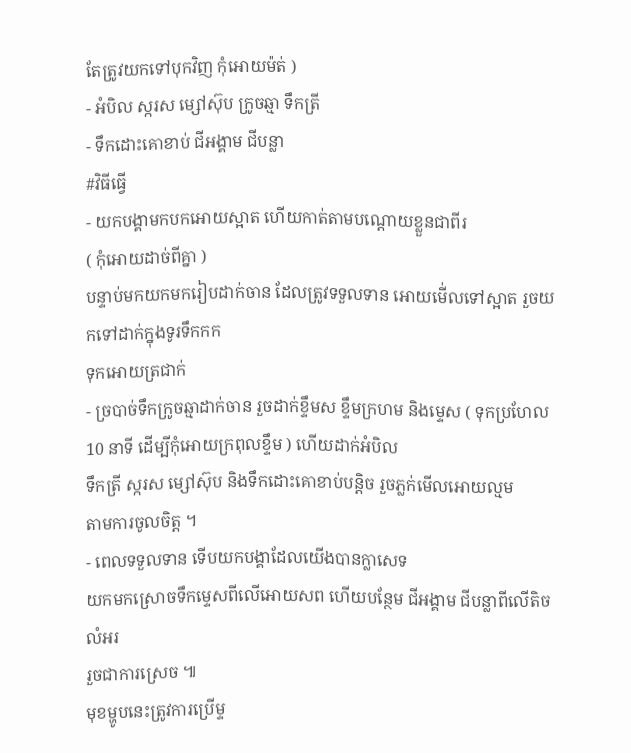តែត្រូវយកទៅបុកវិញ កុំអោយម៉ត់ )
- អំបិល ស្ករស ម្សៅស៊ុប ក្រូចឆ្មា ទឹកត្រី
- ទឹកដោះគោខាប់ ជីអង្គាម ជីបន្លា
#វិធីធ្វើ
- យកបង្គាមកបកអោយស្អាត ហើយកាត់តាមបណ្ដោយខ្លួនជាពីរ
( កុំអោយដាច់ពីគ្នា )
បន្ទាប់មកយកមករៀបដាក់ចាន ដែលត្រូវទទួលទាន អោយមើ់លទៅស្អាត រួចយកទៅដាក់ក្នុងទូរទឹកកក
ទុកអោយត្រជាក់
- ច្របាច់ទឹកក្រូចឆ្មាដាក់ចាន រួចដាក់ខ្ទឹមស ខ្ទឹមក្រហម និងម្ទេស ( ទុកប្រហែល10 នាទី ដើម្បីកុំអោយក្រពុលខ្ទឹម ) ហើយដាក់អំបិល
ទឹកត្រី ស្ករស ម្សៅស៊ុប និងទឹកដោះគោខាប់បន្តិច រួចភ្លក់មើលអោយល្មម
តាមការចូលចិត្ត ។
- ពេលទទួលទាន ទើបយកបង្គាដែលយើងបានក្លាសេទ
យកមកស្រោចទឹកម្ទេសពីលើអោយសព ហើយបន្ថែម ជីអង្គាម ជីបន្លាពីលើតិច លំអរ
រួចជាការស្រេច ៕
មុខម្ហូបនេះត្រូវការប្រើម្ទ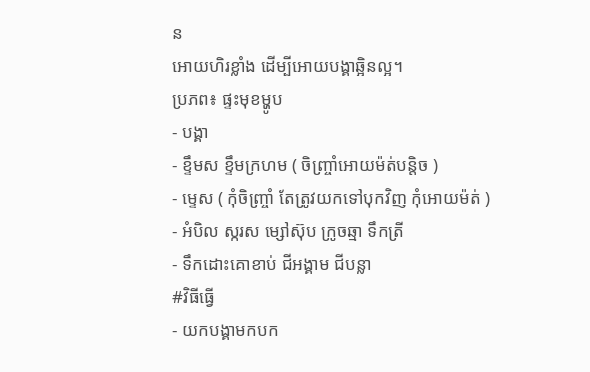ន
អោយហិរខ្លាំង ដើម្បីអោយបង្គាឆ្អិនល្អ។
ប្រភព៖ ផ្ទះមុខម្ហូប
- បង្គា
- ខ្ទឹមស ខ្ទឹមក្រហម ( ចិញ្ច្រាំអោយម៉ត់បន្តិច )
- ម្ទេស ( កុំចិញ្ច្រាំ តែត្រូវយកទៅបុកវិញ កុំអោយម៉ត់ )
- អំបិល ស្ករស ម្សៅស៊ុប ក្រូចឆ្មា ទឹកត្រី
- ទឹកដោះគោខាប់ ជីអង្គាម ជីបន្លា
#វិធីធ្វើ
- យកបង្គាមកបក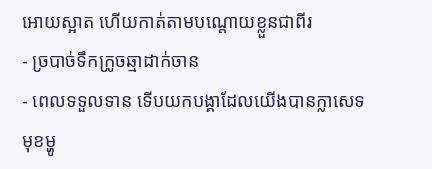អោយស្អាត ហើយកាត់តាមបណ្ដោយខ្លួនជាពីរ
- ច្របាច់ទឹកក្រូចឆ្មាដាក់ចាន
- ពេលទទួលទាន ទើបយកបង្គាដែលយើងបានក្លាសេទ
មុខម្ហូ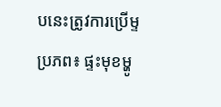បនេះត្រូវការប្រើម្ទ
ប្រភព៖ ផ្ទះមុខម្ហូ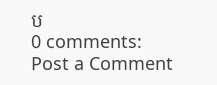ប
0 comments:
Post a Comment